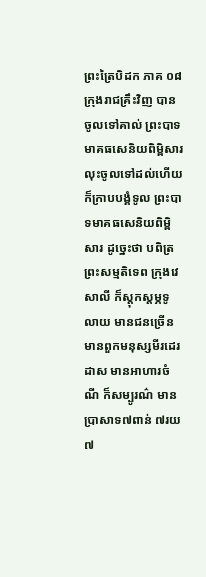ព្រះត្រៃបិដក ភាគ ០៨
ក្រុងរាជគ្រឹះវិញ បានចូលទៅគាល់ ព្រះបាទមាគធសេនិយពិម្ពិសារ លុះចូលទៅដល់ហើយ ក៏ក្រាបបង្គំទូល ព្រះបាទមាគធសេនិយពិម្ពិសារ ដូច្នេះថា បពិត្រព្រះសម្មតិទេព ក្រុងវេសាលី ក៏ស្តុកស្តម្ភទូលាយ មានជនច្រើន មានពួកមនុស្សមីរដេរដាស មានអាហារចំណី ក៏សម្បូរណ៌ មានប្រាសាទ៧ពាន់ ៧រយ ៧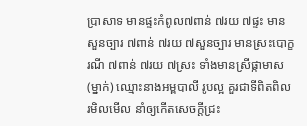ប្រាសាទ មានផ្ទះកំពូល៧ពាន់ ៧រយ ៧ផ្ទះ មានសួនច្បារ ៧ពាន់ ៧រយ ៧សួនច្បារ មានស្រះបោក្ខរណី ៧ពាន់ ៧រយ ៧ស្រះ ទាំងមានស្រីផ្កាមាស (ម្នាក់) ឈ្មោះនាងអម្ពបាលី រូបល្អ គួរជាទីពិតពិល រមិលមើល នាំឲ្យកើតសេចក្តីជ្រះ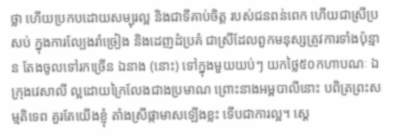ថ្លា ហើយប្រកបដោយសម្បុរល្អ និងជាទីគាប់ចិត្ត របស់ជនពន់ពេក ហើយជាស្រីប្រសប់ ក្នុងការល្បែងរាំច្រៀង និងដេញដំប្រគំ ជាស្រីដែលពួកមនុស្សត្រូវការទាំងប៉ុន្មាន តែងចូលទៅរកច្រើន ឯនាង (នោះ) ទៅក្នុងមួយយប់ៗ យកថ្លៃ៥០កហាបណៈ ឯក្រុងវេសាលី ល្អដោយក្រៃលែងជាងប្រមាណ ព្រោះនាងអម្ពបាលីនោះ បពិត្រព្រះសម្មតិទេព គួរតែយើងខ្ញុំ តាំងស្រីផ្កាមាសឡើងខ្លះ ទើបជាការល្អ។ ស្តេ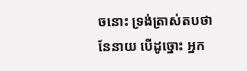ចនោះ ទ្រង់ត្រាស់តបថា នែនាយ បើដូច្នោះ អ្នក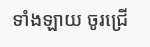ទាំងឡាយ ចូរជ្រើ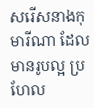សរើសនាងកុមារីណា ដែលមានរូបល្អ ប្រហែល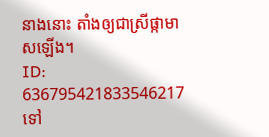នាងនោះ តាំងឲ្យជាស្រីផ្កាមាសឡើង។
ID: 636795421833546217
ទៅ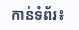កាន់ទំព័រ៖